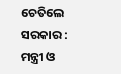ଚେତିଲେ ସରକାର : ମନ୍ତ୍ରୀ ଓ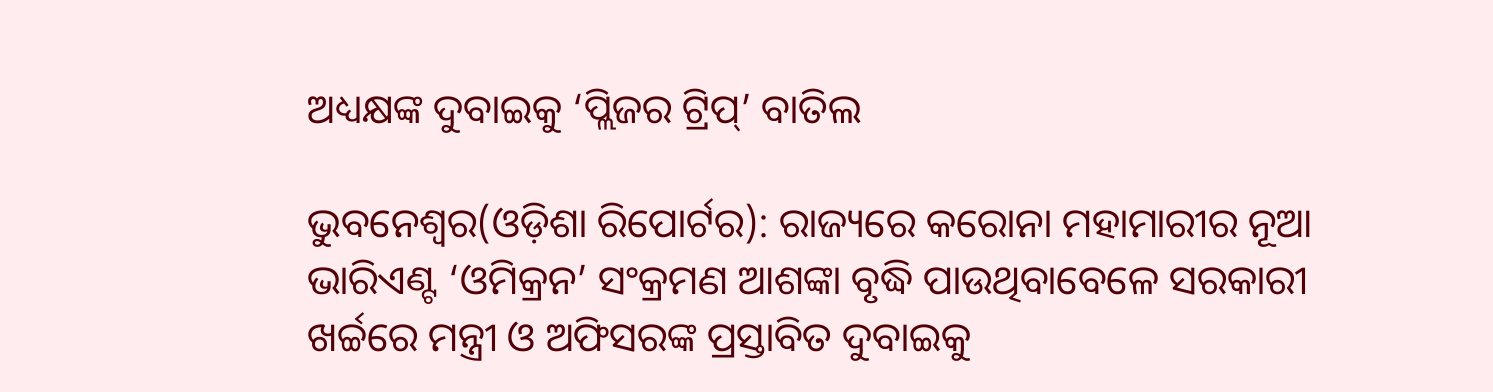ଅଧ୍ୟକ୍ଷଙ୍କ ଦୁବାଇକୁ ‘ପ୍ଲିଜର ଟ୍ରିପ୍‌’ ବାତିଲ

ଭୁବନେଶ୍ୱର(ଓଡ଼ିଶା ରିପୋର୍ଟର): ରାଜ୍ୟରେ କରୋନା ମହାମାରୀର ନୂଆ ଭାରିଏଣ୍ଟ ‘ଓମିକ୍ରନ’ ସଂକ୍ରମଣ ଆଶଙ୍କା ବୃଦ୍ଧି ପାଉଥିବାବେଳେ ସରକାରୀ ଖର୍ଚ୍ଚରେ ମନ୍ତ୍ରୀ ଓ ଅଫିସରଙ୍କ ପ୍ରସ୍ତାବିତ ଦୁବାଇକୁ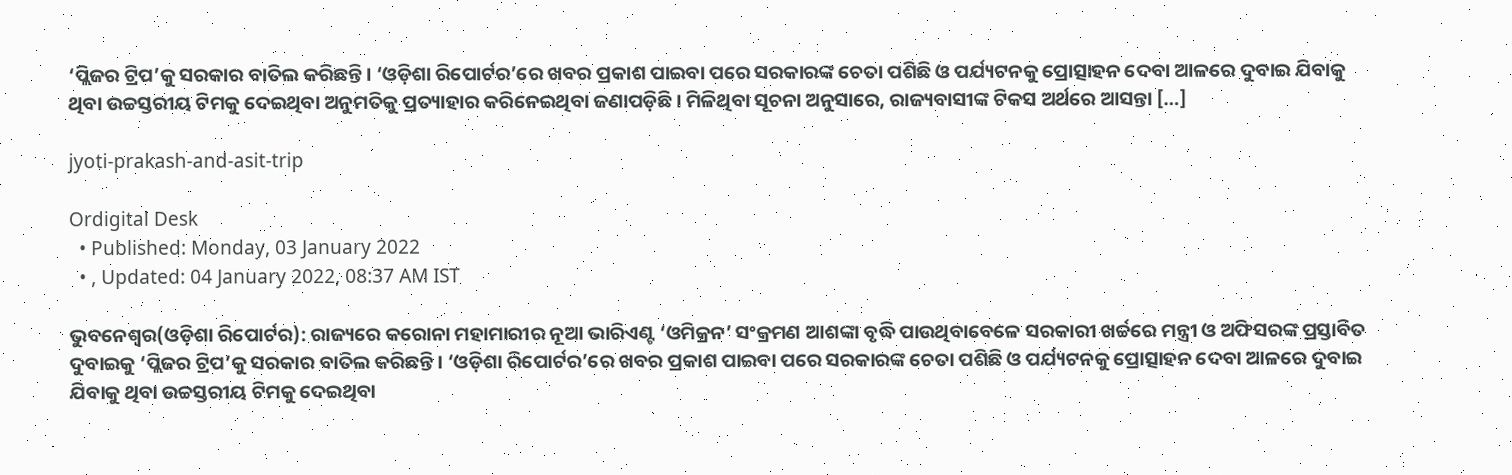‘ପ୍ଲିଜର ଟ୍ରିପ’କୁ ସରକାର ବାତିଲ କରିଛନ୍ତି। ‘ଓଡ଼ିଶା ରିପୋର୍ଟର’ରେ ଖବର ପ୍ରକାଶ ପାଇବା ପରେ ସରକାରଙ୍କ ଚେତା ପଶିଛି ଓ ପର୍ଯ୍ୟଟନକୁ ପ୍ରୋତ୍ସାହନ ଦେବା ଆଳରେ ଦୁବାଇ ଯିବାକୁ ଥିବା ଉଚ୍ଚସ୍ତରୀୟ ଟିମକୁ ଦେଇଥିବା ଅନୁମତିକୁ ପ୍ରତ୍ୟାହାର କରିନେଇଥିବା ଜଣାପଡ଼ିଛି। ମିଳିଥିବା ସୂଚନା ଅନୁସାରେ, ରାଜ୍ୟବାସୀଙ୍କ ଟିକସ ଅର୍ଥରେ ଆସନ୍ତା […]

jyoti-prakash-and-asit-trip

Ordigital Desk
  • Published: Monday, 03 January 2022
  • , Updated: 04 January 2022, 08:37 AM IST

ଭୁବନେଶ୍ୱର(ଓଡ଼ିଶା ରିପୋର୍ଟର): ରାଜ୍ୟରେ କରୋନା ମହାମାରୀର ନୂଆ ଭାରିଏଣ୍ଟ ‘ଓମିକ୍ରନ’ ସଂକ୍ରମଣ ଆଶଙ୍କା ବୃଦ୍ଧି ପାଉଥିବାବେଳେ ସରକାରୀ ଖର୍ଚ୍ଚରେ ମନ୍ତ୍ରୀ ଓ ଅଫିସରଙ୍କ ପ୍ରସ୍ତାବିତ ଦୁବାଇକୁ ‘ପ୍ଲିଜର ଟ୍ରିପ’କୁ ସରକାର ବାତିଲ କରିଛନ୍ତି। ‘ଓଡ଼ିଶା ରିପୋର୍ଟର’ରେ ଖବର ପ୍ରକାଶ ପାଇବା ପରେ ସରକାରଙ୍କ ଚେତା ପଶିଛି ଓ ପର୍ଯ୍ୟଟନକୁ ପ୍ରୋତ୍ସାହନ ଦେବା ଆଳରେ ଦୁବାଇ ଯିବାକୁ ଥିବା ଉଚ୍ଚସ୍ତରୀୟ ଟିମକୁ ଦେଇଥିବା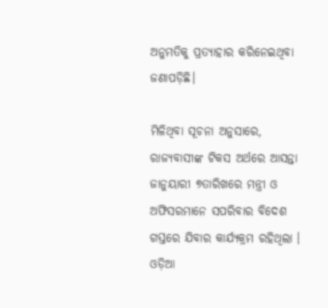ଅନୁମତିକୁ ପ୍ରତ୍ୟାହାର କରିନେଇଥିବା ଜଣାପଡ଼ିଛି।

ମିଳିଥିବା ସୂଚନା ଅନୁସାରେ, ରାଜ୍ୟବାସୀଙ୍କ ଟିକସ ଅର୍ଥରେ ଆସନ୍ତା ଜାନୁୟାରୀ ୭ତାରିଖରେ ମନ୍ତ୍ରୀ ଓ ଅଫିସରମାନେ ସପରିବାର ବିଦେଶ ଗସ୍ତରେ ଯିବାର କାର୍ଯ୍ୟକ୍ରମ ରହିଥିଲା । ଓଡ଼ିଆ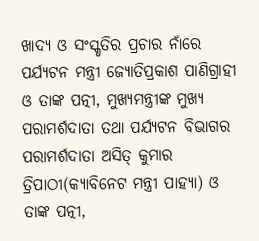ଖାଦ୍ୟ ଓ ସଂସ୍କୃତିର ପ୍ରଚାର ନାଁରେ ପର୍ଯ୍ୟଟନ ମନ୍ତ୍ରୀ ଜ୍ୟୋତିପ୍ରକାଶ ପାଣିଗ୍ରାହୀ ଓ ତାଙ୍କ ପତ୍ନୀ, ମୁଖ୍ୟମନ୍ତ୍ରୀଙ୍କ ମୁଖ୍ୟ ପରାମର୍ଶଦାତା ତଥା ପର୍ଯ୍ୟଟନ ବିଭାଗର ପରାମର୍ଶଦାତା ଅସିତ୍ କୁମାର ତ୍ରିପାଠୀ(କ୍ୟାବିନେଟ ମନ୍ତ୍ରୀ ପାହ୍ୟା) ଓ ତାଙ୍କ ପତ୍ନୀ,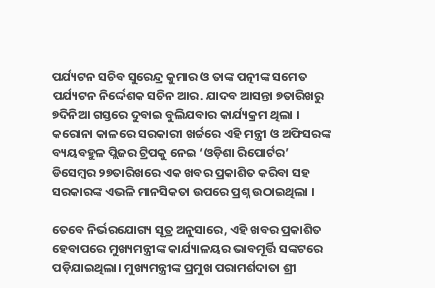ପର୍ଯ୍ୟଟନ ସଚିବ ସୁରେନ୍ଦ୍ର କୁମାର ଓ ତାଙ୍କ ପତ୍ନୀଙ୍କ ସମେତ ପର୍ଯ୍ୟଟନ ନିର୍ଦ୍ଦେଶକ ସଚିନ ଆର. ଯାଦବ ଆସନ୍ତା ୭ତାରିଖରୁ ୭ଦିନିଆ ଗସ୍ତରେ ଦୁବାଇ ବୁଲିଯବାର କାର୍ଯ୍ୟକ୍ରମ ଥିଲା । କରୋନା କାଳରେ ସରକାରୀ ଖର୍ଚ୍ଚରେ ଏହି ମନ୍ତ୍ରୀ ଓ ଅଫିସରଙ୍କ ବ୍ୟୟବହୁଳ ପ୍ଲିଜର ଟ୍ରିପକୁ ନେଇ ‘ଓଡ଼ିଶା ରିପୋର୍ଟର’ ଡିସେମ୍ବର ୨୭ତାରିଖରେ ଏକ ଖବର ପ୍ରକାଶିତ କରିବା ସହ ସରକାରଙ୍କ ଏଭଳି ମାନସିକତା ଉପରେ ପ୍ରଶ୍ନ ଉଠାଇଥିଲା ।

ତେବେ ନିର୍ଭରଯୋଗ୍ୟ ସୂତ୍ର ଅନୁସାରେ, ଏହି ଖବର ପ୍ରକାଶିତ ହେବାପରେ ମୁଖ୍ୟମନ୍ତ୍ରୀଙ୍କ କାର୍ଯ୍ୟାଳୟର ଭାବମୂର୍ତ୍ତି ସଙ୍କଟରେ ପଡ଼ିଯାଇଥିଲା। ମୁଖ୍ୟମନ୍ତ୍ରୀଙ୍କ ପ୍ରମୁଖ ପରାମର୍ଶଦାତା ଶ୍ରୀ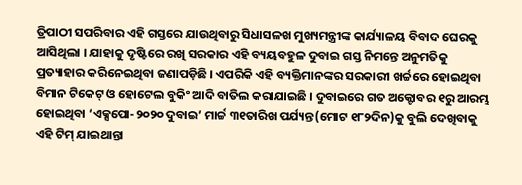ତ୍ରିପାଠୀ ସପରିବାର ଏହି ଗସ୍ତରେ ଯାଉଥିବାରୁ ସିଧାସଳଖ ମୁଖ୍ୟମନ୍ତ୍ରୀଙ୍କ କାର୍ଯ୍ୟାଳୟ ବିବାଦ ଘେରକୁ ଆସିଥିଲା । ଯାହାକୁ ଦୃଷ୍ଟିରେ ରଖି ସରକାର ଏହି ବ୍ୟୟବହୁଳ ଦୁବାଇ ଗସ୍ତ ନିମନ୍ତେ ଅନୁମତିକୁ ପ୍ରତ୍ୟାହାର କରିନେଇଥିବା ଜଣାପଡ଼ିଛି । ଏପରିକି ଏହି ବ୍ୟକ୍ତିମାନଙ୍କର ସରକାରୀ ଖର୍ଚ୍ଚରେ ହୋଇଥିବା ବିମାନ ଟିକେଟ୍ ଓ ହୋଟେଲ ବୁକିଂ ଆଦି ବାତିଲ କରାଯାଇଛି । ଦୁବାଇରେ ଗତ ଅକ୍ଟୋବର ୧ରୁ ଆରମ୍ଭ ହୋଇଥିବା ‘ଏକ୍ସପୋ-୨୦୨୦ ଦୁବାଇ’ ମାର୍ଚ୍ଚ ୩୧ତାରିଖ ପର୍ଯ୍ୟନ୍ତ(ମୋଟ ୧୮୨ଦିନ)କୁ ବୁଲି ଦେଖିବାକୁ ଏହି ଟିମ୍ ଯାଇଥାନ୍ତା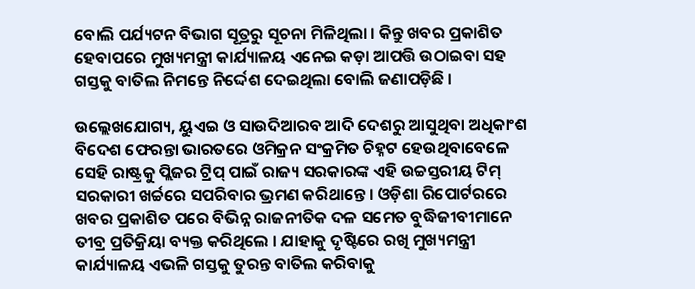ବୋଲି ପର୍ଯ୍ୟଟନ ବିଭାଗ ସୂତ୍ରରୁ ସୂଚନା ମିଳିଥିଲା । କିନ୍ତୁ ଖବର ପ୍ରକାଶିତ ହେବାପରେ ମୁଖ୍ୟମନ୍ତ୍ରୀ କାର୍ଯ୍ୟାଳୟ ଏନେଇ କଡ଼ା ଆପତ୍ତି ଉଠାଇବା ସହ ଗସ୍ତକୁ ବାତିଲ ନିମନ୍ତେ ନିର୍ଦ୍ଦେଶ ଦେଇଥିଲା ବୋଲି ଜଣାପଡ଼ିଛି ।

ଉଲ୍ଲେଖଯୋଗ୍ୟ, ୟୁଏଇ ଓ ସାଉଦିଆରବ ଆଦି ଦେଶରୁ ଆସୁଥିବା ଅଧିକାଂଶ ବିଦେଶ ଫେରନ୍ତା ଭାରତରେ ଓମିକ୍ରନ ସଂକ୍ରମିତ ଚିହ୍ନଟ ହେଉଥିବାବେଳେ ସେହି ରାଷ୍ଟ୍ରକୁ ପ୍ଲିଜର ଟ୍ରିପ୍ ପାଇଁ ରାଜ୍ୟ ସରକାରଙ୍କ ଏହି ଉଚ୍ଚସ୍ତରୀୟ ଟିମ୍ ସରକାରୀ ଖର୍ଚ୍ଚରେ ସପରିବାର ଭ୍ରମଣ କରିଥାନ୍ତେ । ଓଡ଼ିଶା ରିପୋର୍ଟରରେ ଖବର ପ୍ରକାଶିତ ପରେ ବିଭିନ୍ନ ରାଜନୀତିକ ଦଳ ସମେତ ବୁଦ୍ଧିଜୀବୀମାନେ ତୀବ୍ର ପ୍ରତିକ୍ରିୟା ବ୍ୟକ୍ତ କରିଥିଲେ । ଯାହାକୁ ଦୃଷ୍ଟିରେ ରଖି ମୁଖ୍ୟମନ୍ତ୍ରୀ କାର୍ଯ୍ୟାଳୟ ଏଭଳି ଗସ୍ତକୁ ତୁରନ୍ତ ବାତିଲ କରିବାକୁ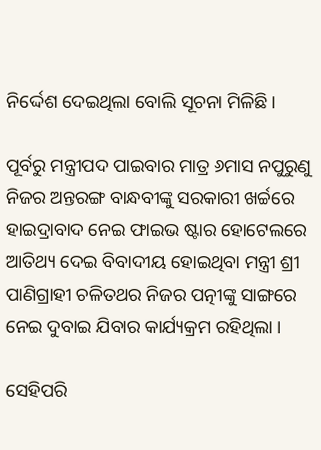ନିର୍ଦ୍ଦେଶ ଦେଇଥିଲା ବୋଲି ସୂଚନା ମିଳିଛି।

ପୂର୍ବରୁ ମନ୍ତ୍ରୀପଦ ପାଇବାର ମାତ୍ର ୬ମାସ ନପୁରୁଣୁ ନିଜର ଅନ୍ତରଙ୍ଗ ବାନ୍ଧବୀଙ୍କୁ ସରକାରୀ ଖର୍ଚ୍ଚରେ ହାଇଦ୍ରାବାଦ ନେଇ ଫାଇଭ ଷ୍ଟାର ହୋଟେଲରେ ଆତିଥ୍ୟ ଦେଇ ବିବାଦୀୟ ହୋଇଥିବା ମନ୍ତ୍ରୀ ଶ୍ରୀ ପାଣିଗ୍ରାହୀ ଚଳିତଥର ନିଜର ପତ୍ନୀଙ୍କୁ ସାଙ୍ଗରେ ନେଇ ଦୁବାଇ ଯିବାର କାର୍ଯ୍ୟକ୍ରମ ରହିଥିଲା ।

ସେହିପରି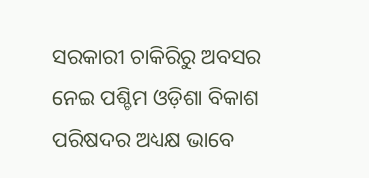ସରକାରୀ ଚାକିରିରୁ ଅବସର ନେଇ ପଶ୍ଚିମ ଓଡ଼ିଶା ବିକାଶ ପରିଷଦର ଅଧ୍ୟକ୍ଷ ଭାବେ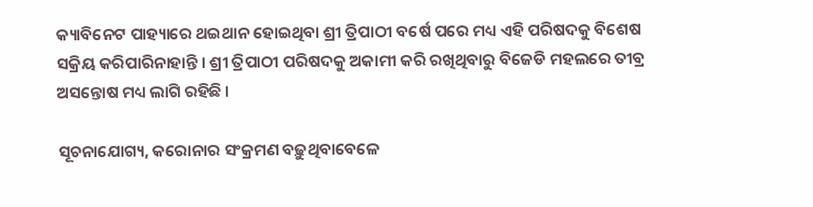କ୍ୟାବିନେଟ ପାହ୍ୟାରେ ଥଇଥାନ ହୋଇଥିବା ଶ୍ରୀ ତ୍ରିପାଠୀ ବର୍ଷେ ପରେ ମଧ୍ୟ ଏହି ପରିଷଦକୁ ବିଶେଷ ସକ୍ରିୟ କରିପାରିନାହାନ୍ତି । ଶ୍ରୀ ତ୍ରିପାଠୀ ପରିଷଦକୁ ଅକାମୀ କରି ରଖିଥିବାରୁ ବିଜେଡି ମହଲରେ ତୀବ୍ର ଅସନ୍ତୋଷ ମଧ୍ୟ ଲାଗି ରହିଛି ।

ସୂଚନାଯୋଗ୍ୟ, କରୋନାର ସଂକ୍ରମଣ ବଢ଼ୁଥିବାବେଳେ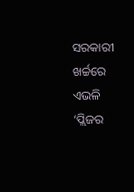ସରକାରୀ ଖର୍ଚ୍ଚରେ ଏଭଳି ‘ପ୍ଲିଜର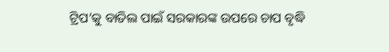ଟ୍ରିପ’କୁ ବାତିଲ ପାଇଁ ସରକାରଙ୍କ ଉପରେ ଚାପ ବୃଦ୍ଧି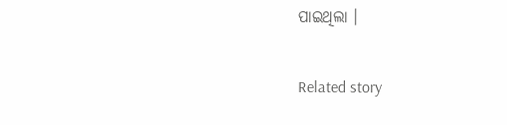ପାଇଥିଲା ।

Related story